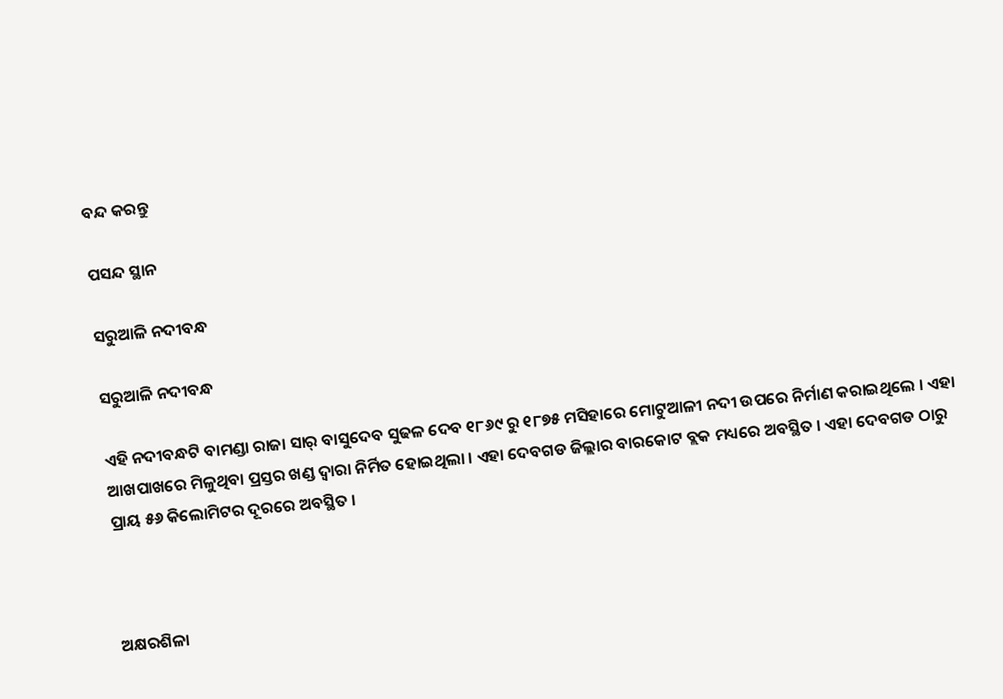ବନ୍ଦ କରନ୍ତୁ

ପସନ୍ଦ ସ୍ଥାନ

ସରୁଆଳି ନଦୀବନ୍ଧ

ସରୁଆଳି ନଦୀବନ୍ଧ

ଏହି ନଦୀବନ୍ଧଟି ବାମଣ୍ଡା ରାଜା ସାର୍ ବାସୁଦେବ ସୁଢଳ ଦେବ ୧୮୬୯ ରୁ ୧୮୭୫ ମସିହାରେ ମୋଟୁଆଳୀ ନଦୀ ଉପରେ ନିର୍ମାଣ କରାଇଥିଲେ । ଏହା ଆଖପାଖରେ ମିଳୁଥିବା ପ୍ରସ୍ତର ଖଣ୍ଡ ଦ୍ଵାରା ନିର୍ମିତ ହୋଇଥିଲା । ଏହା ଦେବଗଡ ଜିଲ୍ଲାର ବାରକୋଟ ବ୍ଲକ ମଧ୍ୟରେ ଅବସ୍ଥିତ । ଏହା ଦେବଗଡ ଠାରୁ ପ୍ରାୟ ୫୬ କିଲୋମିଟର ଦୂରରେ ଅବସ୍ଥିତ ।



ଅକ୍ଷରଶିଳା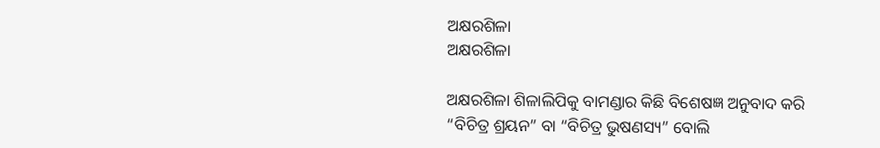ଅକ୍ଷରଶିଳା
ଅକ୍ଷରଶିଳା

ଅକ୍ଷରଶିଳା ଶିଳାଲିପିକୁ ବାମଣ୍ଡାର କିଛି ବିଶେଷଜ୍ଞ ଅନୁବାଦ କରି “ବିଚିତ୍ର ଶ୍ରୟନ” ବା “ବିଚିତ୍ର ଭୁଷଣସ୍ୟ” ବୋଲି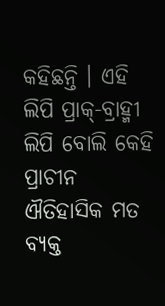କହିଛନ୍ତି । ଏହି ଲିପି ପ୍ରାକ୍-ବ୍ରାହ୍ମୀ ଲିପି ବୋଲି କେହି ପ୍ରାଚୀନ ଐତିହାସିକ ମତ ବ୍ୟକ୍ତ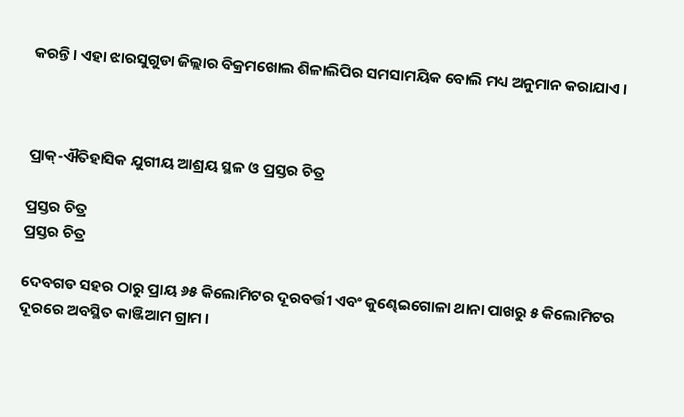କରନ୍ତି । ଏହା ଝାରସୁଗୁଡା ଜିଲ୍ଲାର ବିକ୍ରମଖୋଲ ଶିଳାଲିପିର ସମସାମୟିକ ବୋଲି ମଧ୍ୟ ଅନୁମାନ କରାଯାଏ ।



ପ୍ରାକ୍-ଐତିହାସିକ ଯୁଗୀୟ ଆଶ୍ରୟ ସ୍ଥଳ ଓ ପ୍ରସ୍ତର ଚିତ୍ର

ପ୍ରସ୍ତର ଚିତ୍ର
ପ୍ରସ୍ତର ଚିତ୍ର

ଦେବଗଡ ସହର ଠାରୁ ପ୍ରାୟ ୬୫ କିଲୋମିଟର ଦୂରବର୍ତ୍ତୀ ଏବଂ କୁଣ୍ଢେଇଗୋଳା ଥାନା ପାଖରୁ ୫ କିଲୋମିଟର ଦୂରରେ ଅବସ୍ଥିତ କାଞ୍ଜିଆମ ଗ୍ରାମ ।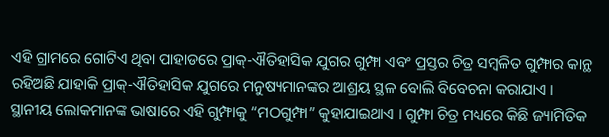ଏହି ଗ୍ରାମରେ ଗୋଟିଏ ଥିବା ପାହାଡରେ ପ୍ରାକ୍-ଐତିହାସିକ ଯୁଗର ଗୁମ୍ଫା ଏବଂ ପ୍ରସ୍ତର ଚିତ୍ର ସମ୍ବଳିତ ଗୁମ୍ଫାର କାନ୍ଥ ରହିଅଛି ଯାହାକି ପ୍ରାକ୍-ଐତିହାସିକ ଯୁଗରେ ମନୁଷ୍ୟମାନଙ୍କର ଆଶ୍ରୟ ସ୍ଥଳ ବୋଲି ବିବେଚନା କରାଯାଏ । ସ୍ଥାନୀୟ ଲୋକମାନଙ୍କ ଭାଷାରେ ଏହି ଗୁମ୍ଫାକୁ “ମଠଗୁମ୍ଫା” କୁହାଯାଇଥାଏ । ଗୁମ୍ଫା ଚିତ୍ର ମଧ୍ୟରେ କିଛି ଜ୍ୟାମିତିକ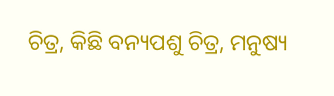ଚିତ୍ର, କିଛି ବନ୍ୟପଶୁ ଚିତ୍ର, ମନୁଷ୍ୟ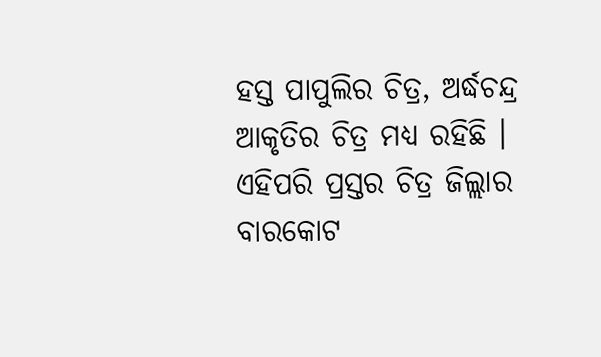ହସ୍ତ ପାପୁଲିର ଚିତ୍ର, ଅର୍ଦ୍ଧଚନ୍ଦ୍ର ଆକୃତିର ଚିତ୍ର ମଧ୍ୟ ରହିଛି । ଏହିପରି ପ୍ରସ୍ତର ଚିତ୍ର ଜିଲ୍ଲାର ବାରକୋଟ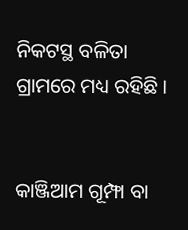ନିକଟସ୍ଥ ବଳିତା ଗ୍ରାମରେ ମଧ୍ୟ ରହିଛି ।


କାଞ୍ଜିଆମ ଗୂମ୍ଫା ବା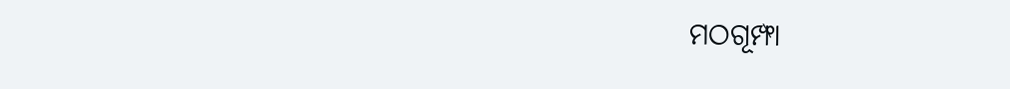ମଠଗୂମ୍ଫା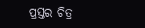ପ୍ରସ୍ତର ଚିତ୍ର